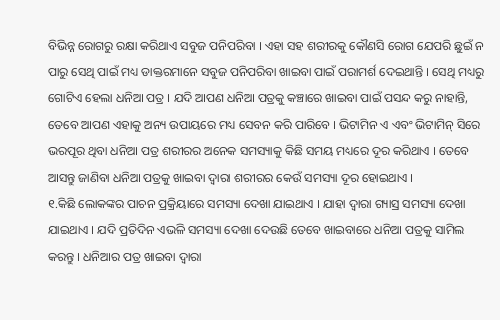ବିଭିନ୍ନ ରୋଗରୁ ରକ୍ଷା କରିଥାଏ ସବୁଜ ପନିପରିବା । ଏହା ସହ ଶରୀରକୁ କୌଣସି ରୋଗ ଯେପରି ଛୁଇଁ ନ ପାରୁ ସେଥି ପାଇଁ ମଧ୍ୟ ଡାକ୍ତରମାନେ ସବୁଜ ପନିପରିବା ଖାଇବା ପାଇଁ ପରାମର୍ଶ ଦେଇଥାନ୍ତି । ସେଥି ମଧ୍ୟରୁ ଗୋଟିଏ ହେଲା ଧନିଆ ପତ୍ର । ଯଦି ଆପଣ ଧନିଆ ପତ୍ରକୁ କଞ୍ଚାରେ ଖାଇବା ପାଇଁ ପସନ୍ଦ କରୁ ନାହାନ୍ତି, ତେବେ ଆପଣ ଏହାକୁ ଅନ୍ୟ ଉପାୟରେ ମଧ୍ୟ ସେବନ କରି ପାରିବେ । ଭିଟାମିନ ଏ ଏବଂ ଭିଟାମିନ୍ ସିରେ ଭରପୂର ଥିବା ଧନିଆ ପତ୍ର ଶରୀରର ଅନେକ ସମସ୍ୟାକୁ କିଛି ସମୟ ମଧ୍ୟରେ ଦୂର କରିଥାଏ । ତେବେ ଆସନ୍ତୁ ଜାଣିବା ଧନିଆ ପତ୍ରକୁ ଖାଇବା ଦ୍ୱାରା ଶରୀରର କେଉଁ ସମସ୍ୟା ଦୂର ହୋଇଥାଏ ।
୧.କିଛି ଲୋକଙ୍କର ପାଚନ ପ୍ରକ୍ରିୟାରେ ସମସ୍ୟା ଦେଖା ଯାଇଥାଏ । ଯାହା ଦ୍ୱାରା ଗ୍ୟାସ୍ର ସମସ୍ୟା ଦେଖା ଯାଇଥାଏ । ଯଦି ପ୍ରତିଦିନ ଏଭଳି ସମସ୍ୟା ଦେଖା ଦେଉଛି ତେବେ ଖାଇବାରେ ଧନିଆ ପତ୍ରକୁ ସାମିଲ କରନ୍ତୁ । ଧନିଆର ପତ୍ର ଖାଇବା ଦ୍ୱାରା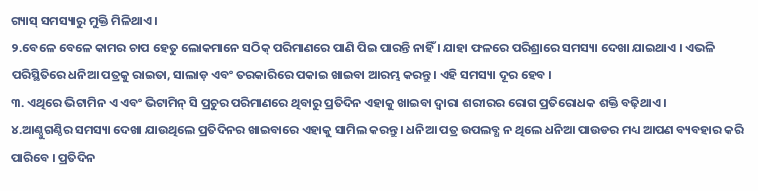ଗ୍ୟାସ୍ ସମସ୍ୟାରୁ ମୁକ୍ତି ମିଳିଥାଏ ।
୨.ବେଳେ ବେଳେ କାମର ଚାପ ହେତୁ ଲୋକମାନେ ସଠିକ୍ ପରିମାଣରେ ପାଣି ପିଇ ପାରନ୍ତି ନାହିଁ । ଯାହା ଫଳରେ ପରିଶ୍ରାରେ ସମସ୍ୟା ଦେଖା ଯାଇଥାଏ । ଏଭଳି ପରିସ୍ଥିତିରେ ଧନିଆ ପତ୍ରକୁ ରାଇତା, ସାଲାଡ଼ ଏବଂ ତରକାରିରେ ପକାଇ ଖାଇବା ଆରମ୍ଭ କରନ୍ତୁ । ଏହି ସମସ୍ୟା ଦୂର ହେବ ।
୩. ଏଥିରେ ଭିଟାମିନ ଏ ଏବଂ ଭିଟାମିନ୍ ସି ପ୍ରଚୁର ପରିମାଣରେ ଥିବାରୁ ପ୍ରତିଦିନ ଏହାକୁ ଖାଇବା ଦ୍ୱାରା ଶରୀରର ରୋଗ ପ୍ରତିରୋଧକ ଶକ୍ତି ବଢ଼ିଥାଏ ।
୪.ଆଣ୍ଠୁଗଣ୍ଠିର ସମସ୍ୟା ଦେଖା ଯାଉଥିଲେ ପ୍ରତିଦିନର ଖାଇବାରେ ଏହାକୁ ସାମିଲ କରନ୍ତୁ । ଧନିଆ ପତ୍ର ଉପଲବ୍ଧ ନ ଥିଲେ ଧନିଆ ପାଉଡର ମଧ୍ୟ ଆପଣ ବ୍ୟବହାର କରି ପାରିବେ । ପ୍ରତିଦିନ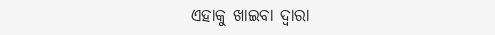ଏହାକୁ ଖାଇବା ଦ୍ୱାରା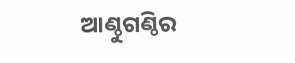ଆଣ୍ଠୁଗଣ୍ଠିର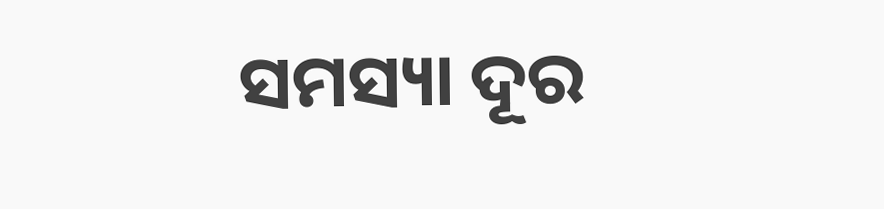ସମସ୍ୟା ଦୂର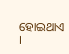ହୋଇଥାଏ ।